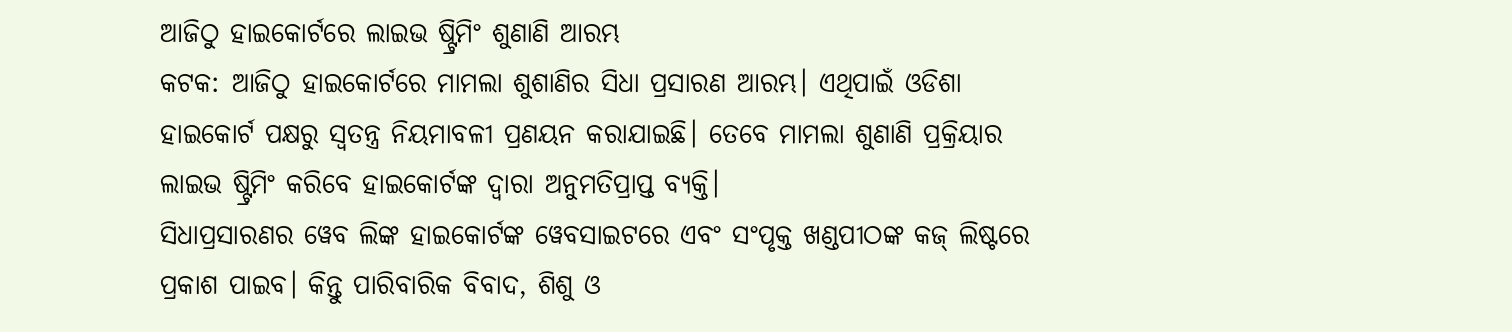ଆଜିଠୁ ହାଇକୋର୍ଟରେ ଲାଇଭ ଷ୍ଟ୍ରିମିଂ ଶୁଣାଣି ଆରମ୍ଭ
କଟକ: ଆଜିଠୁ ହାଇକୋର୍ଟରେ ମାମଲା ଶୁଶାଣିର ସିଧା ପ୍ରସାରଣ ଆରମ୍ଭ। ଏଥିପାଇଁ ଓଡିଶା ହାଇକୋର୍ଟ ପକ୍ଷରୁ ସ୍ୱତନ୍ତ୍ର ନିୟମାବଳୀ ପ୍ରଣୟନ କରାଯାଇଛି। ତେବେ ମାମଲା ଶୁଣାଣି ପ୍ରକ୍ରିୟାର ଲାଇଭ ଷ୍ଟ୍ରିମିଂ କରିବେ ହାଇକୋର୍ଟଙ୍କ ଦ୍ୱାରା ଅନୁମତିପ୍ରାପ୍ତ ବ୍ୟକ୍ତି।
ସିଧାପ୍ରସାରଣର ୱେବ ଲିଙ୍କ ହାଇକୋର୍ଟଙ୍କ ୱେବସାଇଟରେ ଏବଂ ସଂପୃକ୍ତ ଖଣ୍ଡପୀଠଙ୍କ କଜ୍ ଲିଷ୍ଟରେ ପ୍ରକାଶ ପାଇବ। କିନ୍ତୁ ପାରିବାରିକ ବିବାଦ, ଶିଶୁ ଓ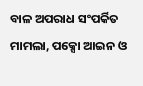ବାଳ ଅପରାଧ ସଂପର୍କିତ ମାମଲା, ପକ୍ସୋ ଆଇନ ଓ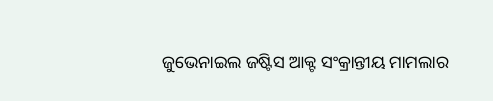ଜୁଭେନାଇଲ ଜଷ୍ଟିସ ଆକ୍ଟ ସଂକ୍ରାନ୍ତୀୟ ମାମଲାର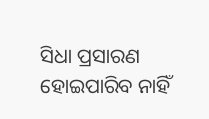ସିଧା ପ୍ରସାରଣ ହୋଇପାରିବ ନାହିଁ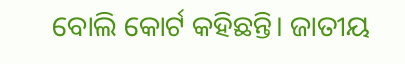ବୋଲି କୋର୍ଟ କହିଛନ୍ତି। ଜାତୀୟ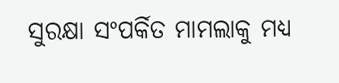ସୁରକ୍ଷା ସଂପର୍କିତ ମାମଲାକୁ ମଧ୍ୟ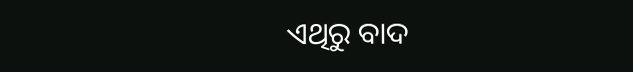ଏଥିରୁ ବାଦ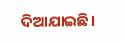ଦିଆଯାଇଛି।